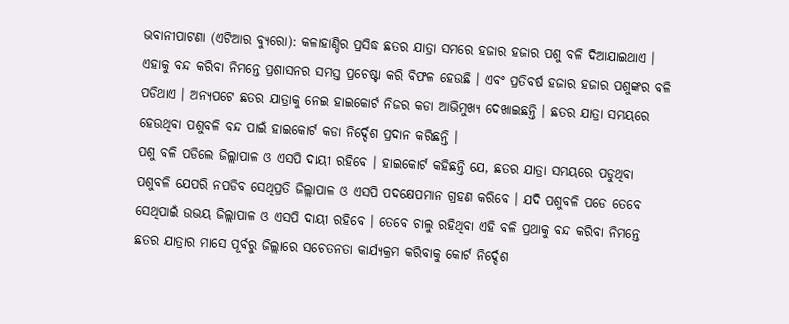ଭବାନୀପାଟଣା (ଏଟିଆର ବ୍ୟୁରୋ): କଳାହାଣ୍ଡିର ପ୍ରସିଦ୍ଧ ଛତର ଯାତ୍ରା ସମରେ ହଜାର ହଜାର ପଶୁ ବଳି ଦିଆଯାଇଥାଏ । ଏହାକୁ ବନ୍ଦ କରିବା ନିମନ୍ତେ ପ୍ରଶାସନର ସମସ୍ତ ପ୍ରଚେଷ୍ଟା କରି ବିଫଳ ହେଉଛି । ଏବଂ ପ୍ରତିବର୍ଷ ହଜାର ହଜାର ପଶୁଙ୍କର ବଳି ପଡିଥାଏ । ଅନ୍ୟପଟେ ଛତର ଯାତ୍ରାକୁ ନେଇ ହାଇକୋର୍ଟ ନିଜର କଡା ଆଭିମୁଖ୍ୟ ଦେଖାଇଛନ୍ତି । ଛତର ଯାତ୍ରା ସମୟରେ ହେଉଥିବା ପଶୁବଳି ବନ୍ଦ ପାଇଁ ହାଇକୋର୍ଟ କଡା ନିର୍ଦ୍ଦେଶ ପ୍ରଦାନ କରିଛନ୍ତି ।
ପଶୁ ବଳି ପଡିଲେ ଜିଲ୍ଲାପାଳ ଓ ଏସପି ଦାୟୀ ରହିବେ । ହାଇକୋର୍ଟ କହିଛନ୍ତି ଯେ, ଛତର ଯାତ୍ରା ସମୟରେ ପଡୁଥିବା ପଶୁବଳି ଯେପରି ନପଡିବ ସେଥିପ୍ରତି ଜିଲ୍ଲାପାଳ ଓ ଏସପି ପଦକ୍ଷେପମାନ ଗ୍ରହଣ କରିବେ । ଯଦି ପଶୁବଳି ପଡେ ତେବେ ସେଥିପାଇଁ ଉଭୟ ଜିଲ୍ଲାପାଳ ଓ ଏସପି ଦାୟୀ ରହିବେ । ତେବେ ଚାଲୁ ରହିଥିବା ଏହି ବଳି ପ୍ରଥାକୁ ବନ୍ଦ କରିବା ନିମନ୍ତେ ଛତର ଯାତ୍ରାର ମାସେ ପୂର୍ବରୁ ଜିଲ୍ଲାରେ ସଚେତନତା କାର୍ଯ୍ୟକ୍ରମ କରିବାକୁ କୋର୍ଟ ନିର୍ଦ୍ଦେଶ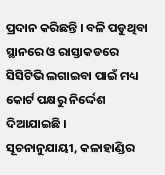ପ୍ରଦାନ କରିଛନ୍ତି । ବଳି ପଡୁଥିବା ସ୍ଥାନରେ ଓ ରାସ୍ତାକଡରେ ସିସିଟିଭି ଲଗାଇବା ପାଇଁ ମଧ୍ୟ କୋର୍ଟ ପକ୍ଷରୁ ନିର୍ଦ୍ଦେଶ ଦିଆଯାଇଛି ।
ସୂଚନାନୁଯାୟୀ, କଳାହାଣ୍ଡିର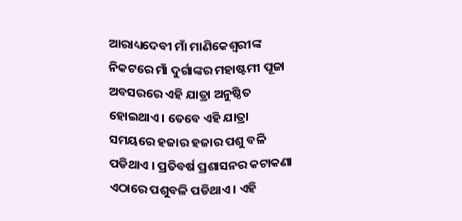ଆରାଧ୍ୟଦେବୀ ମାଁ ମାଣିକେଶ୍ୱରୀଙ୍କ ନିକଟରେ ମାଁ ଦୁର୍ଗାଙ୍କର ମହାଷ୍ଟମୀ ପୂଜା ଅବସରରେ ଏହି ଯାତ୍ରା ଅନୁଷ୍ଠିତ ହୋଇଥାଏ । ତେବେ ଏହି ଯାତ୍ରା ସମୟରେ ହଜାର ହଜାର ପଶୁ ବଳି ପଡିଥାଏ । ପ୍ରତିବର୍ଷ ପ୍ରଶାସନର କଟାକଣା ଏଠାରେ ପଶୁବଳି ପଡିଥାଏ । ଏହି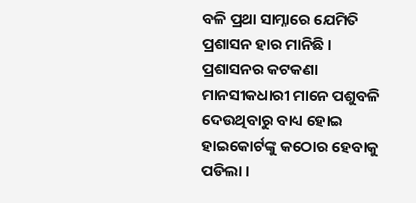ବଳି ପ୍ରଥା ସାମ୍ନାରେ ଯେମିତି ପ୍ରଶାସନ ହାର ମାନିଛି । ପ୍ରଶାସନର କଟକଣା ମାନସୀକଧାରୀ ମାନେ ପଶୁବଳି ଦେଉଥିବାରୁ ବାଧ୍ୟ ହୋଇ ହାଇକୋର୍ଟଙ୍କୁ କଠୋର ହେବାକୁ ପଡିଲା ।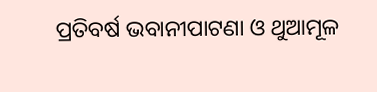ପ୍ରତିବର୍ଷ ଭବାନୀପାଟଣା ଓ ଥୁଆମୂଳ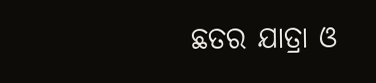ଛତର ଯାତ୍ରା ଓ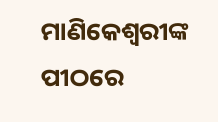ମାଣିକେଶ୍ୱରୀଙ୍କ ପୀଠରେ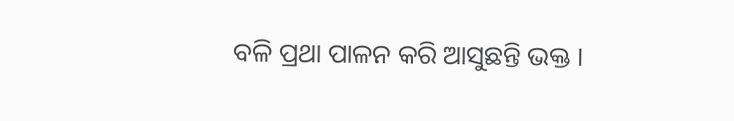ବଳି ପ୍ରଥା ପାଳନ କରି ଆସୁଛନ୍ତି ଭକ୍ତ ।